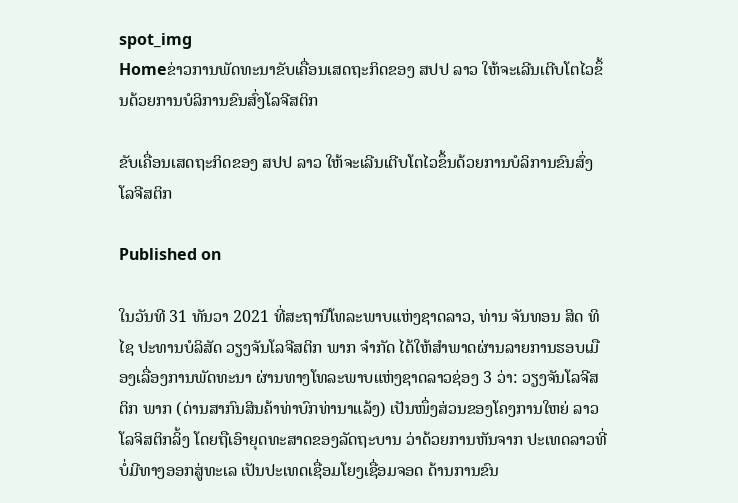spot_img
Homeຂ່າວການພັດທະນາຂັບເຄື່ອນເສດຖະກິດຂອງ ສປປ ລາວ ໃຫ້ຈະເລີນເຕີບໂຕໄວຂຶ້ນດ້ວຍການບໍລິການຂົນສົ່ງໂລຈີສຕິກ

ຂັບເຄື່ອນເສດຖະກິດຂອງ ສປປ ລາວ ໃຫ້ຈະເລີນເຕີບໂຕໄວຂຶ້ນດ້ວຍການບໍລິການຂົນສົ່ງໂລຈີສຕິກ

Published on

ໃນວັນທີ 31 ທັນວາ 2021 ທີ່ສະຖານີໂທລະພາບແຫ່ງຊາດລາວ, ທ່ານ ຈັນທອນ ສິດ ທິໄຊ ປະທານບໍລິສັດ ວຽງຈັນໂລຈີສຕິກ ພາກ ຈຳກັດ ໄດ້ໃຫ້ສຳພາດຜ່ານລາຍການຮອບເມືອງເລື່ອງການພັດທະນາ ຜ່ານທາງໂທລະພາບແຫ່ງຊາດລາວຊ່ອງ 3 ວ່າ: ວຽງຈັນໂລຈີສຕິກ ພາກ (ດ່ານສາກົນສິນຄ້າທ່າບົກທ່ານາແລ້ງ) ເປັນໜຶ່ງສ່ວນຂອງໂຄງການໃຫຍ່ ລາວໂລຈິສຕິກລິ້ງ ໂດຍຖືເອົາຍຸດທະສາດຂອງລັດຖະບານ ວ່າດ້ວຍການຫັນຈາກ ປະເທດລາວທີ່ບໍ່ມີທາງອອກສູ່ທະເລ ເປັນປະເທດເຊື່ອມໂຍງເຊື່ອມຈອດ ດ້ານການຂົນ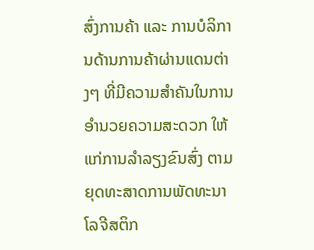ສົ່ງການຄ້າ ແລະ ການບໍລິການດ້ານການຄ້າຜ່ານແດນຕ່າງໆ ທີ່ມີຄວາມສຳຄັນໃນການອຳນວຍຄວາມສະດວກ ໃຫ້ແກ່ການລຳລຽງຂົນສົ່ງ ຕາມຍຸດທະສາດການພັດທະນາໂລຈີສຕິກ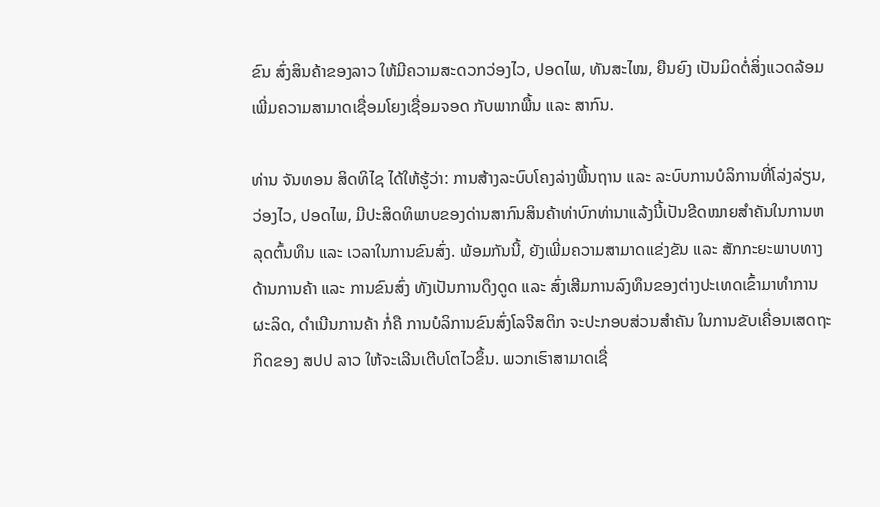ຂົນ ສົ່ງສິນຄ້າຂອງລາວ ໃຫ້ມີຄວາມສະດວກວ່ອງໄວ, ປອດໄພ, ທັນສະໄໝ, ຍືນຍົງ ເປັນມິດຕໍ່ສິ່ງແວດລ້ອມ ເພີ່ມຄວາມສາມາດເຊື່ອມໂຍງເຊື່ອມຈອດ ກັບພາກພື້ນ ແລະ ສາກົນ.

ທ່ານ ຈັນທອນ ສິດທິໄຊ ໄດ້ໃຫ້ຮູ້ວ່າ: ການສ້າງລະບົບໂຄງລ່າງພື້ນຖານ ແລະ ລະບົບການບໍລິການທີ່ໂລ່ງລ່ຽນ, ວ່ອງໄວ, ປອດໄພ, ມີປະສິດທິພາບຂອງດ່ານສາກົນສິນຄ້າທ່າບົກທ່ານາແລ້ງນີ້ເປັນຂີດໝາຍສຳຄັນໃນການຫລຸດຕົ້ນທຶນ ແລະ ເວລາໃນການຂົນສົ່ງ. ພ້ອມກັນນີ້, ຍັງເພີ່ມຄວາມສາມາດແຂ່ງຂັນ ແລະ ສັກກະຍະພາບທາງດ້ານການຄ້າ ແລະ ການຂົນສົ່ງ ທັງເປັນການດຶງດູດ ແລະ ສົ່ງເສີມການລົງທຶນຂອງຕ່າງປະເທດເຂົ້າມາທໍາການຜະລິດ, ດຳເນີນການຄ້າ ກໍ່ຄື ການບໍລິການຂົນສົ່ງໂລຈີສຕິກ ຈະປະກອບສ່ວນສຳຄັນ ໃນການຂັບເຄື່ອນເສດຖະກິດຂອງ ສປປ ລາວ ໃຫ້ຈະເລີນເຕີບໂຕໄວຂຶ້ນ. ພວກເຮົາສາມາດເຊື່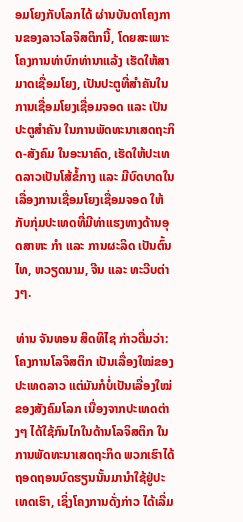ອມໂຍງກັບໂລກໄດ້ ຜ່ານບັນດາໂຄງການຂອງລາວໂລຈິສຕິກນີ້, ໂດຍສະເພາະ ໂຄງການທ່າບົກທ່ານາແລ້ງ ເຮັດໃຫ້ສາມາດເຊື່ອມໂຍງ, ເປັນປະຕູທີ່ສຳຄັນໃນການເຊື່ອມໂຍງເຊື່ອມຈອດ ແລະ ເປັນປະຕູສຳຄັນ ໃນການພັດທະນາເສດຖະກິດ-ສັງຄົມ ໃນອະນາຄົດ, ເຮັດໃຫ້ປະເທດລາວເປັນໂສ້ຂໍ້ກາງ ແລະ ມີບົດບາດໃນເລື່ອງການເຊື່ອມໂຍງເຊື່ອມຈອດ ໃຫ້ກັບກຸ່ມປະເທດທີ່ມີທ່າແຮງທາງດ້ານອຸດສາຫະ ກຳ ແລະ ການຜະລິດ ເປັນຕົ້ນ ໄທ, ຫວຽດນາມ, ຈີນ ແລະ ທະວີບຕ່າງໆ.

ທ່ານ ຈັນທອນ ສິດທິໄຊ ກ່າວຕື່ມວ່າ: ໂຄງການໂລຈິສຕິກ ເປັນເລື່ອງໃໝ່ຂອງປະເທດລາວ ແຕ່ມັນກໍບໍ່ເປັນເລື່ອງໃໝ່ຂອງສັງຄົມໂລກ ເນື່ອງຈາກປະເທດຕ່າງໆ ໄດ້ໃຊ້ກົນໄກໃນດ້ານໂລຈິສຕິກ ໃນການພັດທະນາເສດຖະກິດ ພວກເຮົາໄດ້ຖອດຖອນບົດຮຽນນັ້ນມານຳໃຊ້ຢູ່ປະເທດເຮົາ, ເຊິ່ງໂຄງການດັ່ງກ່າວ ໄດ້ເລີ່ມ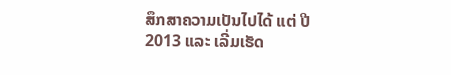ສຶກສາຄວາມເປັນໄປໄດ້ ແຕ່ ປີ 2013 ແລະ ເລີ່ມເຮັດ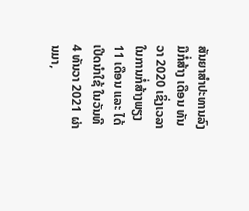ສັນຍາສໍາປະທານລົງມືກໍ່ສ້າງ ເດືອນ ທັນວາ 2020 ເຊິ່ງເວລາໃນການກໍ່ສ້າງພຽງ 11 ເດືອນ ແລະ ໄດ້ເປີດນໍາໃຊ້ ໃນວັນທີ 4 ທັນວາ 2021 ຜ່ານມາ,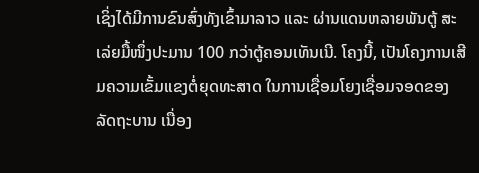ເຊິ່ງໄດ້ມີການຂົນສົ່ງທັງເຂົ້າມາລາວ ແລະ ຜ່ານແດນຫລາຍພັນຕູ້ ສະເລ່ຍມື້ໜຶ່ງປະມານ 100 ກວ່າຕູ້ຄອນເທັນເນີ. ໂຄງນີ້, ເປັນໂຄງການເສີມຄວາມເຂັ້ມແຂງຕໍ່ຍຸດທະສາດ ໃນການເຊື່ອມໂຍງເຊື່ອມຈອດຂອງລັດຖະບານ ເນື່ອງ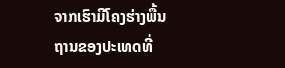ຈາກເຮົາມີໂຄງຮ່າງພື້ນຖານຂອງປະເທດທີ່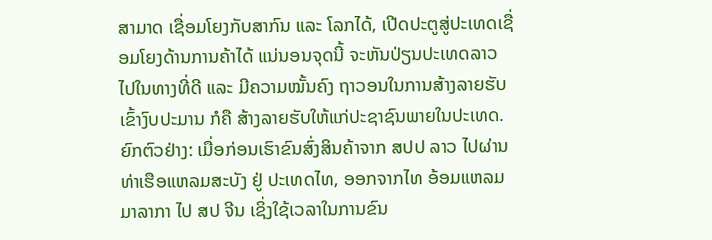ສາມາດ ເຊື່ອມໂຍງກັບສາກົນ ແລະ ໂລກໄດ້, ເປີດປະຕູສູ່ປະເທດເຊື່ອມໂຍງດ້ານການຄ້າໄດ້ ແນ່ນອນຈຸດນີ້ ຈະຫັນປ່ຽນປະເທດລາວ ໄປໃນທາງທີ່ດີ ແລະ ມີຄວາມໝັ້ນຄົງ ຖາວອນໃນການສ້າງລາຍຮັບ ເຂົ້າງົບປະມານ ກໍຄື ສ້າງລາຍຮັບໃຫ້ແກ່ປະຊາຊົນພາຍໃນປະເທດ. ຍົກຕົວຢ່າງ: ເມື່ອກ່ອນເຮົາຂົນສົ່ງສິນຄ້າຈາກ ສປປ ລາວ ໄປຜ່ານທ່າເຮືອແຫລມສະບັງ ຢູ່ ປະເທດໄທ, ອອກຈາກໄທ ອ້ອມແຫລມມາລາກາ ໄປ ສປ ຈີນ ເຊິ່ງໃຊ້ເວລາໃນການຂົນ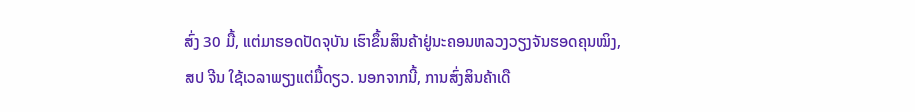ສົ່ງ 30 ມື້, ແຕ່ມາຮອດປັດຈຸບັນ ເຮົາຂຶ້ນສິນຄ້າຢູ່ນະຄອນຫລວງວຽງຈັນຮອດຄຸນໝິງ, ສປ ຈີນ ໃຊ້ເວລາພຽງແຕ່ມື້ດຽວ. ນອກຈາກນີ້, ການສົ່ງສິນຄ້າເດື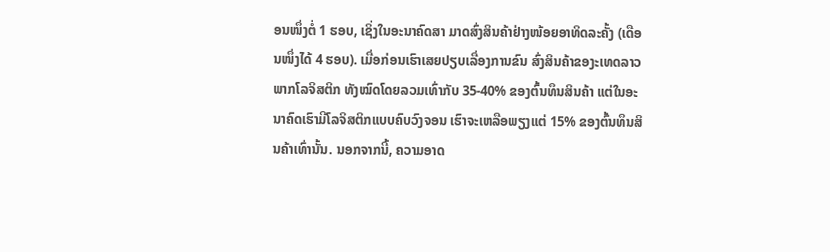ອນໜຶ່ງຕໍ່ 1 ຮອບ, ເຊິ່ງໃນອະນາຄົດສາ ມາດສົ່ງສິນຄ້າຢ່າງໜ້ອຍອາທິດລະຄັ້ງ (ເດືອນໜຶ່ງໄດ້ 4 ຮອບ). ເມື່ອກ່ອນເຮົາເສຍປຽບເລື່ອງການຂົນ ສົ່ງສິນຄ້າຂອງະເທດລາວ ພາກໂລຈິສຕິກ ທັງໝົດໂດຍລວມເທົ່າກັບ 35-40% ຂອງຕົ້ນທຶນສິນຄ້າ ແຕ່ໃນອະນາຄົດເຮົາມີໂລຈິສຕິກແບບຄົບວົງຈອນ ເຮົາຈະເຫລືອພຽງແຕ່ 15% ຂອງຕົ້ນທຶນສິນຄ້າເທົ່ານັ້ນ. ນອກຈາກນີ້, ຄວາມອາດ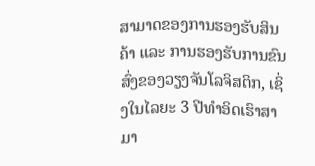ສາມາດຂອງການຮອງຮັບສິນຄ້າ ແລະ ການຮອງຮັບການຂົນສົ່ງຂອງວຽງຈັນໂລຈິສຕິກ, ເຊິ່ງໃນໄລຍະ 3 ປີທໍາອິດເຮົາສາມາ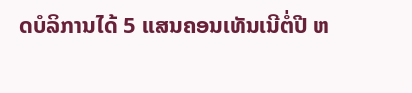ດບໍລິການໄດ້ 5 ແສນຄອນເທັນເນີຕໍ່ປີ ຫ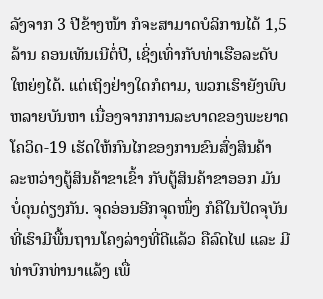ລັງຈາກ 3 ປີຂ້າງໜ້າ ກໍຈະສາມາດບໍລິການໄດ້ 1,5 ລ້ານ ຄອນເທັນເນີຕໍ່ປີ, ເຊິ່ງເທົ່າກັບທ່າເຮືອລະດັບໃຫຍ່ໆໄດ້. ແຕ່ເຖິງຢ່າງໃດກໍຕາມ, ພວກເຮົາຍັງພົບຫລາຍບັນຫາ ເນື່ອງຈາກການລະບາດຂອງພະຍາດໂຄວິດ-19 ເຮັດໃຫ້ກົນໄກຂອງການຂົນສົ່ງສິນຄ້າ ລະຫວ່າງຕູ້ສິນຄ້າຂາເຂົ້າ ກັບຕູ້ສິນຄ້າຂາອອກ ມັນບໍ່ດຸນດ່ຽງກັນ. ຈຸດອ່ອນອີກຈຸດໜຶ່ງ ກໍຄືໃນປັດຈຸບັນ ທີ່ເຮົາມີພື້ນຖານໂຄງລ່າງທີ່ດີແລ້ວ ຄືລົດໄຟ ແລະ ມີທ່າບົກທ່ານາແລ້ງ ເພື່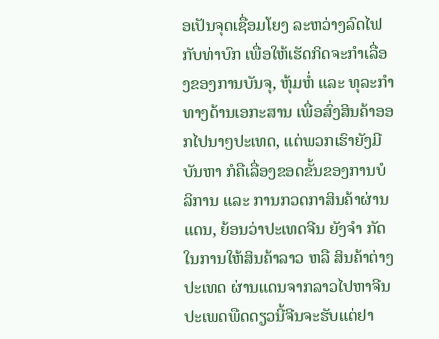ອເປັນຈຸດເຊື່ອມໂຍງ ລະຫວ່າງລົດໄຟກັບທ່າບົກ ເພື່ອໃຫ້ເຮັດກິດຈະກຳເລື່ອງຂອງການບັນຈຸ, ຫຸ້ມຫໍ່ ແລະ ທຸລະກຳທາງດ້ານເອກະສານ ເພື່ອສົ່ງສິນຄ້າອອກໄປນາໆປະເທດ, ແຕ່ພວກເຮົາຍັງມີບັນຫາ ກໍຄືເລື່ອງຂອດຂັ້ນຂອງການບໍລິການ ແລະ ການກວດກາສິນຄ້າຜ່ານແດນ, ຍ້ອນວ່າປະເທດຈີນ ຍັງຈຳ ກັດໃນການໃຫ້ສິນຄ້າລາວ ຫລື ສິນຄ້າຕ່າງປະເທດ ຜ່ານແດນຈາກລາວໄປຫາຈີນ ປະເພດພືດດຽວນີ້ຈີນຈະຮັບແຕ່ຢາ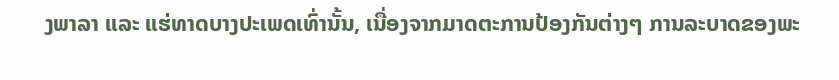ງພາລາ ແລະ ແຮ່ທາດບາງປະເພດເທົ່ານັ້ນ, ເນື່ອງຈາກມາດຕະການປ້ອງກັນຕ່າງໆ ການລະບາດຂອງພະ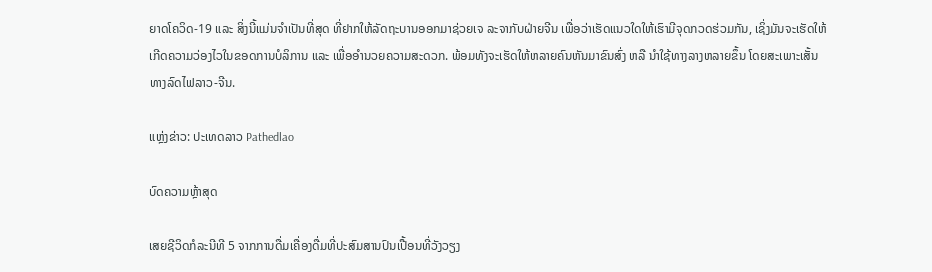ຍາດໂຄວິດ-19 ແລະ ສິ່ງນີ້ແມ່ນຈໍາເປັນທີ່ສຸດ ທີ່ຢາກໃຫ້ລັດຖະບານອອກມາຊ່ວຍເຈ ລະຈາກັບຝ່າຍຈີນ ເພື່ອວ່າເຮັດແນວໃດໃຫ້ເຮົາມີຈຸດກວດຮ່ວມກັນ, ເຊິ່ງມັນຈະເຮັດໃຫ້ເກີດຄວາມວ່ອງໄວໃນຂອດການບໍລິການ ແລະ ເພື່ອອຳນວຍຄວາມສະດວກ. ພ້ອມທັງຈະເຮັດໃຫ້ຫລາຍຄົນຫັນມາຂົນສົ່ງ ຫລື ນຳໃຊ້ທາງລາງຫລາຍຂຶ້ນ ໂດຍສະເພາະເສັ້ນທາງລົດໄຟລາວ-ຈີນ.

ແຫຼ່ງຂ່າວ: ປະເທດລາວ Pathedlao

ບົດຄວາມຫຼ້າສຸດ

ເສຍຊີວິດກໍລະນີທີ 5 ຈາກການດື່ມເຄື່ອງດື່ມທີ່ປະສົມສານປົນເປື້ອນທີ່ວັງວຽງ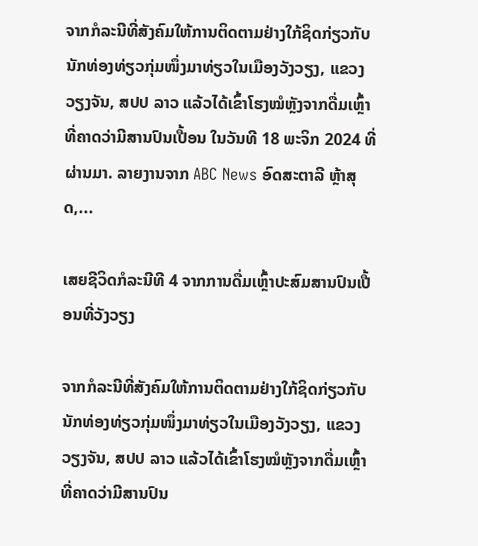ຈາກກໍລະນີທີ່ສັງຄົມໃຫ້ການຕິດຕາມຢ່າງໃກ້ຊິດກ່ຽວກັບນັກທ່ອງທ່ຽວກຸ່ມໜຶ່ງມາທ່ຽວໃນເມືອງວັງວຽງ, ແຂວງວຽງຈັນ, ສປປ ລາວ ແລ້ວໄດ້ເຂົ້າໂຮງໝໍຫຼັງຈາກດື່ມເຫຼົ້າທີ່ຄາດວ່າມີສານປົນເປື້ອນ ໃນວັນທີ 18 ພະຈິກ 2024 ທີ່ຜ່ານມາ. ລາຍງານຈາກ ABC News ອົດສະຕາລີ ຫຼ້າສຸດ,...

ເສຍຊີວິດກໍລະນີທີ 4 ຈາກການດື່ມເຫຼົ້າປະສົມສານປົນເປື້ອນທີ່ວັງວຽງ

ຈາກກໍລະນີທີ່ສັງຄົມໃຫ້ການຕິດຕາມຢ່າງໃກ້ຊິດກ່ຽວກັບນັກທ່ອງທ່ຽວກຸ່ມໜຶ່ງມາທ່ຽວໃນເມືອງວັງວຽງ, ແຂວງວຽງຈັນ, ສປປ ລາວ ແລ້ວໄດ້ເຂົ້າໂຮງໝໍຫຼັງຈາກດື່ມເຫຼົ້າທີ່ຄາດວ່າມີສານປົນ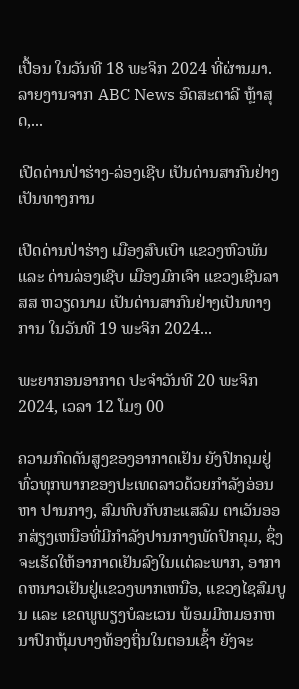ເປື້ອນ ໃນວັນທີ 18 ພະຈິກ 2024 ທີ່ຜ່ານມາ. ລາຍງານຈາກ ABC News ອົດສະຕາລີ ຫຼ້າສຸດ,...

ເປີດດ່ານປ່າຮ່າງ-ລ່ອງເຊີບ ເປັນດ່ານສາກົນຢ່າງເປັນທາງການ

ເປີດດ່ານປ່າຮ່າງ ເມືອງສົບເບົາ ແຂວງຫົວພັນ ແລະ ດ່ານລ່ອງເຊີບ ເມືອງມົກເຈົາ ແຂວງເຊີນລາ ສສ ຫວຽດນາມ ເປັນດ່ານສາກົນຢ່າງເປັນທາງການ ໃນວັນທີ 19 ພະຈິກ 2024...

ພະຍາກອນອາກາດ ປະຈໍາວັນທີ 20 ພະຈິກ 2024, ເວລາ 12 ໂມງ 00

ຄວາມກົດດັນສູງຂອງອາກາດເຢັນ ຍັງປົກຄຸມຢູ່ທົ່ວທຸກພາກຂອງປະເທດລາວດ້ວຍກໍາລັງອ່ອນ ຫາ ປານກາງ, ສົມທົບກັບກະແສລົມ ຕາເວັນອອກສ່ຽງເຫນືອທີ່ມີກໍາລັງປານກາງພັດປົກຄຸມ, ຊຶ່ງຈະເຮັດໃຫ້ອາກາດເຢັນລົງໃນເເຕ່ລະພາກ, ອາກາດຫນາວເຢັນຢູ່ເເຂວງພາກເຫນືອ, ແຂວງໄຊສົມບູນ ແລະ ເຂດພູພຽງບໍລະເວນ ພ້ອມມີຫມອກຫນາປົກຫຸ້ມບາງທ້ອງຖິ່ນໃນຕອນເຊົ້າ ຍັງຈະ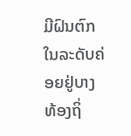ມີຝົນຕົກໃນລະດັບຄ່ອຍຢູ່ບາງທ້ອງຖິ່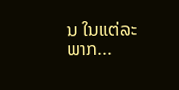ນ ໃນແຕ່ລະພາກ...